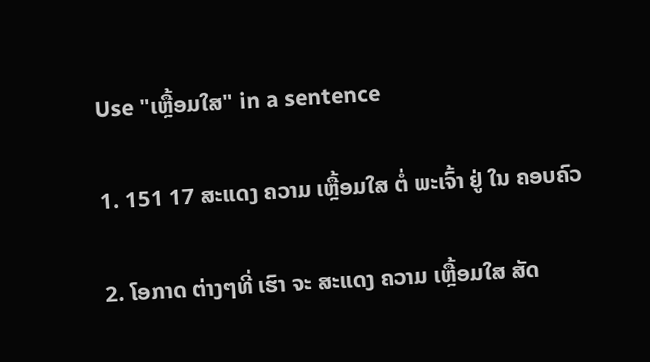Use "ເຫຼື້ອມໃສ" in a sentence

1. 151 17 ສະແດງ ຄວາມ ເຫຼື້ອມໃສ ຕໍ່ ພະເຈົ້າ ຢູ່ ໃນ ຄອບຄົວ

2. ໂອກາດ ຕ່າງໆທີ່ ເຮົາ ຈະ ສະແດງ ຄວາມ ເຫຼື້ອມໃສ ສັດ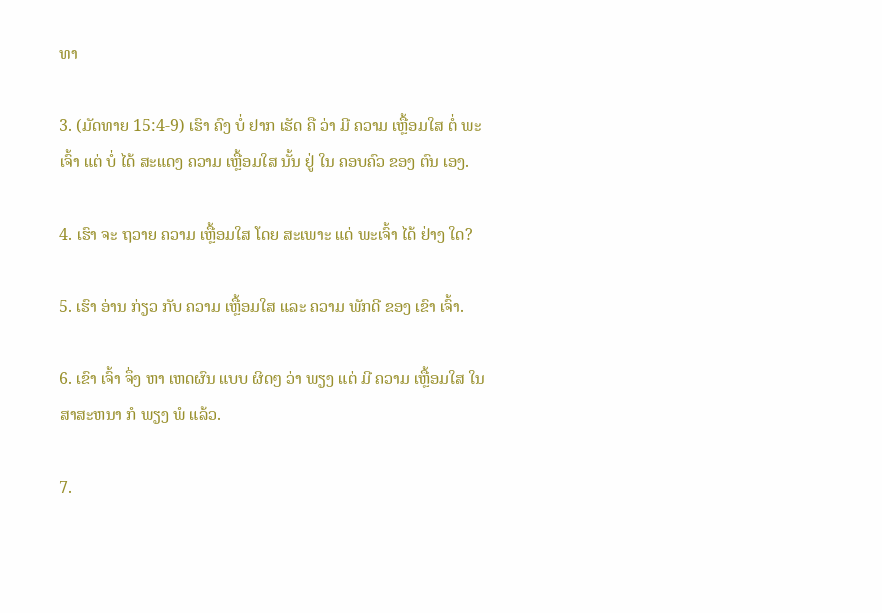ທາ

3. (ມັດທາຍ 15:4-9) ເຮົາ ຄົງ ບໍ່ ຢາກ ເຮັດ ຄື ວ່າ ມີ ຄວາມ ເຫຼື້ອມໃສ ຕໍ່ ພະເຈົ້າ ແຕ່ ບໍ່ ໄດ້ ສະແດງ ຄວາມ ເຫຼື້ອມໃສ ນັ້ນ ຢູ່ ໃນ ຄອບຄົວ ຂອງ ຕົນ ເອງ.

4. ເຮົາ ຈະ ຖວາຍ ຄວາມ ເຫຼື້ອມໃສ ໂດຍ ສະເພາະ ແດ່ ພະເຈົ້າ ໄດ້ ຢ່າງ ໃດ?

5. ເຮົາ ອ່ານ ກ່ຽວ ກັບ ຄວາມ ເຫຼື້ອມໃສ ແລະ ຄວາມ ພັກດີ ຂອງ ເຂົາ ເຈົ້າ.

6. ເຂົາ ເຈົ້າ ຈຶ່ງ ຫາ ເຫດຜົນ ແບບ ຜິດໆ ວ່າ ພຽງ ແຕ່ ມີ ຄວາມ ເຫຼື້ອມໃສ ໃນ ສາສະຫນາ ກໍ ພຽງ ພໍ ແລ້ວ.

7.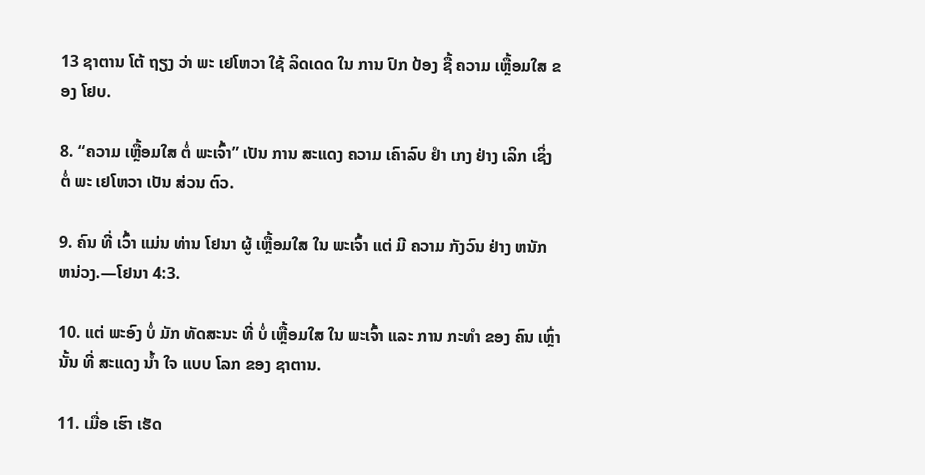13 ຊາຕານ ໂຕ້ ຖຽງ ວ່າ ພະ ເຢໂຫວາ ໃຊ້ ລິດເດດ ໃນ ການ ປົກ ປ້ອງ ຊື້ ຄວາມ ເຫຼື້ອມໃສ ຂອງ ໂຢບ.

8. “ຄວາມ ເຫຼື້ອມໃສ ຕໍ່ ພະເຈົ້າ” ເປັນ ການ ສະແດງ ຄວາມ ເຄົາລົບ ຢໍາ ເກງ ຢ່າງ ເລິກ ເຊິ່ງ ຕໍ່ ພະ ເຢໂຫວາ ເປັນ ສ່ວນ ຕົວ.

9. ຄົນ ທີ່ ເວົ້າ ແມ່ນ ທ່ານ ໂຢນາ ຜູ້ ເຫຼື້ອມໃສ ໃນ ພະເຈົ້າ ແຕ່ ມີ ຄວາມ ກັງວົນ ຢ່າງ ຫນັກ ຫນ່ວງ.—ໂຢນາ 4:3.

10. ແຕ່ ພະອົງ ບໍ່ ມັກ ທັດສະນະ ທີ່ ບໍ່ ເຫຼື້ອມໃສ ໃນ ພະເຈົ້າ ແລະ ການ ກະທໍາ ຂອງ ຄົນ ເຫຼົ່າ ນັ້ນ ທີ່ ສະແດງ ນໍ້າ ໃຈ ແບບ ໂລກ ຂອງ ຊາຕານ.

11. ເມື່ອ ເຮົາ ເຮັດ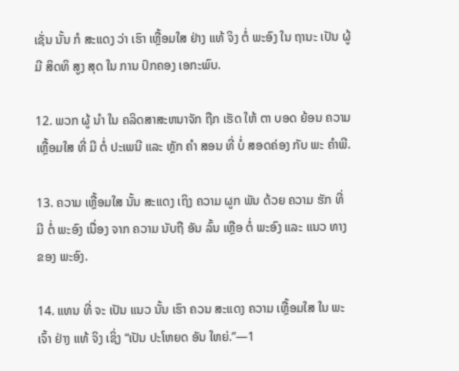ເຊັ່ນ ນັ້ນ ກໍ ສະແດງ ວ່າ ເຮົາ ເຫຼື້ອມໃສ ຢ່າງ ແທ້ ຈິງ ຕໍ່ ພະອົງ ໃນ ຖານະ ເປັນ ຜູ້ ມີ ສິດທິ ສູງ ສຸດ ໃນ ການ ປົກຄອງ ເອກະພົບ.

12. ພວກ ຜູ້ ນໍາ ໃນ ຄລິດສາສະຫນາຈັກ ຖືກ ເຮັດ ໃຫ້ ຕາ ບອດ ຍ້ອນ ຄວາມ ເຫຼື້ອມໃສ ທີ່ ມີ ຕໍ່ ປະເພນີ ແລະ ຫຼັກ ຄໍາ ສອນ ທີ່ ບໍ່ ສອດຄ່ອງ ກັບ ພະ ຄໍາພີ.

13. ຄວາມ ເຫຼື້ອມໃສ ນັ້ນ ສະແດງ ເຖິງ ຄວາມ ຜູກ ພັນ ດ້ວຍ ຄວາມ ຮັກ ທີ່ ມີ ຕໍ່ ພະອົງ ເນື່ອງ ຈາກ ຄວາມ ນັບຖື ອັນ ລົ້ນ ເຫຼືອ ຕໍ່ ພະອົງ ແລະ ແນວ ທາງ ຂອງ ພະອົງ.

14. ແທນ ທີ່ ຈະ ເປັນ ແນວ ນັ້ນ ເຮົາ ຄວນ ສະແດງ ຄວາມ ເຫຼື້ອມໃສ ໃນ ພະເຈົ້າ ຢ່າງ ແທ້ ຈິງ ເຊິ່ງ “ເປັນ ປະໂຫຍດ ອັນ ໃຫຍ່.”—1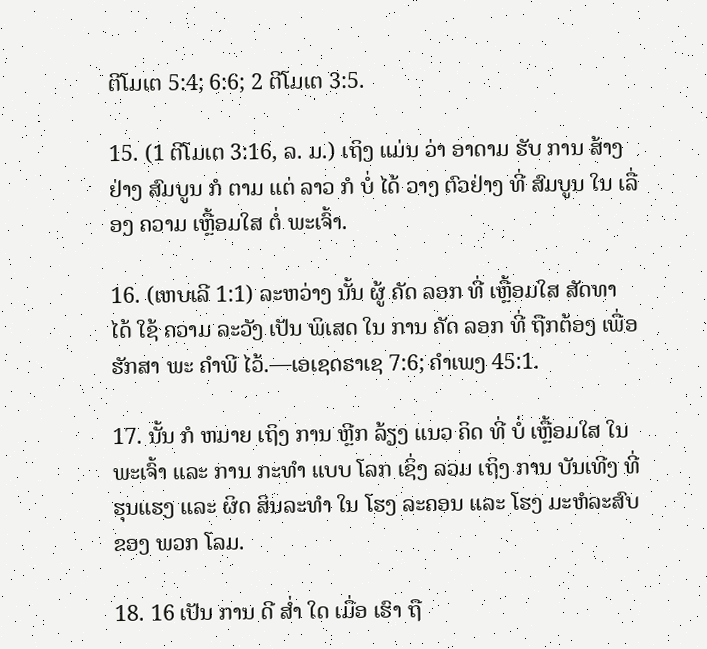ຕີໂມເຕ 5:4; 6:6; 2 ຕີໂມເຕ 3:5.

15. (1 ຕີໂມເຕ 3:16, ລ. ມ.) ເຖິງ ແມ່ນ ວ່າ ອາດາມ ຮັບ ການ ສ້າງ ຢ່າງ ສົມບູນ ກໍ ຕາມ ແຕ່ ລາວ ກໍ ບໍ່ ໄດ້ ວາງ ຕົວຢ່າງ ທີ່ ສົມບູນ ໃນ ເລື່ອງ ຄວາມ ເຫຼື້ອມໃສ ຕໍ່ ພະເຈົ້າ.

16. (ເຫບເລີ 1:1) ລະຫວ່າງ ນັ້ນ ຜູ້ ຄັດ ລອກ ທີ່ ເຫຼື້ອມໃສ ສັດທາ ໄດ້ ໃຊ້ ຄວາມ ລະວັງ ເປັນ ພິເສດ ໃນ ການ ຄັດ ລອກ ທີ່ ຖືກຕ້ອງ ເພື່ອ ຮັກສາ ພະ ຄໍາພີ ໄວ້.—ເອເຊດຣາເຊ 7:6; ຄໍາເພງ 45:1.

17. ນັ້ນ ກໍ ຫມາຍ ເຖິງ ການ ຫຼີກ ລ້ຽງ ແນວ ຄິດ ທີ່ ບໍ່ ເຫຼື້ອມໃສ ໃນ ພະເຈົ້າ ແລະ ການ ກະທໍາ ແບບ ໂລກ ເຊິ່ງ ລວມ ເຖິງ ການ ບັນເທີງ ທີ່ ຮຸນແຮງ ແລະ ຜິດ ສິນລະທໍາ ໃນ ໂຮງ ລະຄອນ ແລະ ໂຮງ ມະຫໍລະສົບ ຂອງ ພວກ ໂລມ.

18. 16 ເປັນ ການ ດີ ສໍ່າ ໃດ ເມື່ອ ເຮົາ ຖື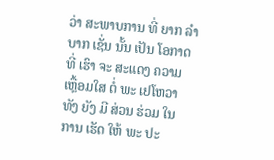ວ່າ ສະພາບການ ທີ່ ຍາກ ລໍາບາກ ເຊັ່ນ ນັ້ນ ເປັນ ໂອກາດ ທີ່ ເຮົາ ຈະ ສະແດງ ຄວາມ ເຫຼື້ອມໃສ ຕໍ່ ພະ ເຢໂຫວາ ທັງ ຍັງ ມີ ສ່ວນ ຮ່ວມ ໃນ ການ ເຮັດ ໃຫ້ ພະ ປະ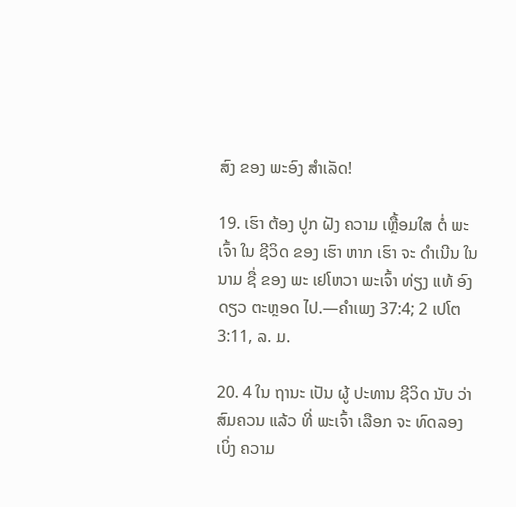ສົງ ຂອງ ພະອົງ ສໍາເລັດ!

19. ເຮົາ ຕ້ອງ ປູກ ຝັງ ຄວາມ ເຫຼື້ອມໃສ ຕໍ່ ພະເຈົ້າ ໃນ ຊີວິດ ຂອງ ເຮົາ ຫາກ ເຮົາ ຈະ ດໍາເນີນ ໃນ ນາມ ຊື່ ຂອງ ພະ ເຢໂຫວາ ພະເຈົ້າ ທ່ຽງ ແທ້ ອົງ ດຽວ ຕະຫຼອດ ໄປ.—ຄໍາເພງ 37:4; 2 ເປໂຕ 3:11, ລ. ມ.

20. 4 ໃນ ຖານະ ເປັນ ຜູ້ ປະທານ ຊີວິດ ນັບ ວ່າ ສົມຄວນ ແລ້ວ ທີ່ ພະເຈົ້າ ເລືອກ ຈະ ທົດລອງ ເບິ່ງ ຄວາມ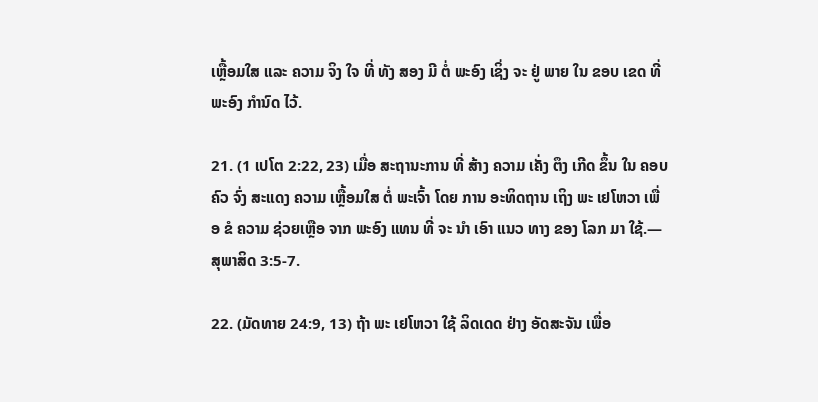ເຫຼື້ອມໃສ ແລະ ຄວາມ ຈິງ ໃຈ ທີ່ ທັງ ສອງ ມີ ຕໍ່ ພະອົງ ເຊິ່ງ ຈະ ຢູ່ ພາຍ ໃນ ຂອບ ເຂດ ທີ່ ພະອົງ ກໍານົດ ໄວ້.

21. (1 ເປໂຕ 2:22, 23) ເມື່ອ ສະຖານະການ ທີ່ ສ້າງ ຄວາມ ເຄັ່ງ ຕຶງ ເກີດ ຂຶ້ນ ໃນ ຄອບຄົວ ຈົ່ງ ສະແດງ ຄວາມ ເຫຼື້ອມໃສ ຕໍ່ ພະເຈົ້າ ໂດຍ ການ ອະທິດຖານ ເຖິງ ພະ ເຢໂຫວາ ເພື່ອ ຂໍ ຄວາມ ຊ່ວຍເຫຼືອ ຈາກ ພະອົງ ແທນ ທີ່ ຈະ ນໍາ ເອົາ ແນວ ທາງ ຂອງ ໂລກ ມາ ໃຊ້.—ສຸພາສິດ 3:5-7.

22. (ມັດທາຍ 24:9, 13) ຖ້າ ພະ ເຢໂຫວາ ໃຊ້ ລິດເດດ ຢ່າງ ອັດສະຈັນ ເພື່ອ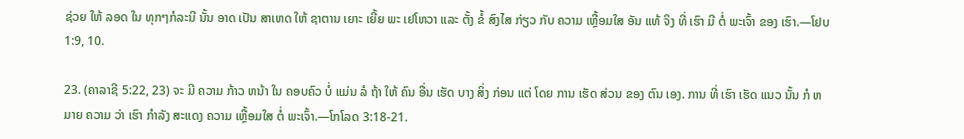ຊ່ວຍ ໃຫ້ ລອດ ໃນ ທຸກໆກໍລະນີ ນັ້ນ ອາດ ເປັນ ສາເຫດ ໃຫ້ ຊາຕານ ເຍາະ ເຍີ້ຍ ພະ ເຢໂຫວາ ແລະ ຕັ້ງ ຂໍ້ ສົງໄສ ກ່ຽວ ກັບ ຄວາມ ເຫຼື້ອມໃສ ອັນ ແທ້ ຈິງ ທີ່ ເຮົາ ມີ ຕໍ່ ພະເຈົ້າ ຂອງ ເຮົາ.—ໂຢບ 1:9, 10.

23. (ຄາລາຊີ 5:22, 23) ຈະ ມີ ຄວາມ ກ້າວ ຫນ້າ ໃນ ຄອບຄົວ ບໍ່ ແມ່ນ ລໍ ຖ້າ ໃຫ້ ຄົນ ອື່ນ ເຮັດ ບາງ ສິ່ງ ກ່ອນ ແຕ່ ໂດຍ ການ ເຮັດ ສ່ວນ ຂອງ ຕົນ ເອງ. ການ ທີ່ ເຮົາ ເຮັດ ແນວ ນັ້ນ ກໍ ຫມາຍ ຄວາມ ວ່າ ເຮົາ ກໍາລັງ ສະແດງ ຄວາມ ເຫຼື້ອມໃສ ຕໍ່ ພະເຈົ້າ.—ໂກໂລດ 3:18-21.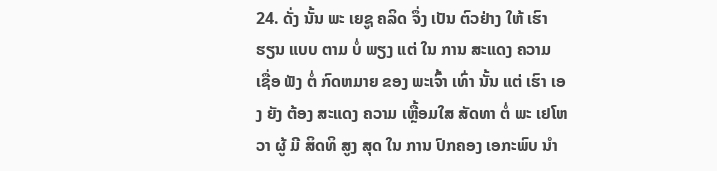24. ດັ່ງ ນັ້ນ ພະ ເຍຊູ ຄລິດ ຈຶ່ງ ເປັນ ຕົວຢ່າງ ໃຫ້ ເຮົາ ຮຽນ ແບບ ຕາມ ບໍ່ ພຽງ ແຕ່ ໃນ ການ ສະແດງ ຄວາມ ເຊື່ອ ຟັງ ຕໍ່ ກົດຫມາຍ ຂອງ ພະເຈົ້າ ເທົ່າ ນັ້ນ ແຕ່ ເຮົາ ເອງ ຍັງ ຕ້ອງ ສະແດງ ຄວາມ ເຫຼື້ອມໃສ ສັດທາ ຕໍ່ ພະ ເຢໂຫວາ ຜູ້ ມີ ສິດທິ ສູງ ສຸດ ໃນ ການ ປົກຄອງ ເອກະພົບ ນໍາ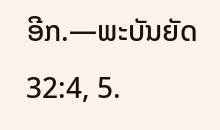ອີກ.—ພະບັນຍັດ 32:4, 5.